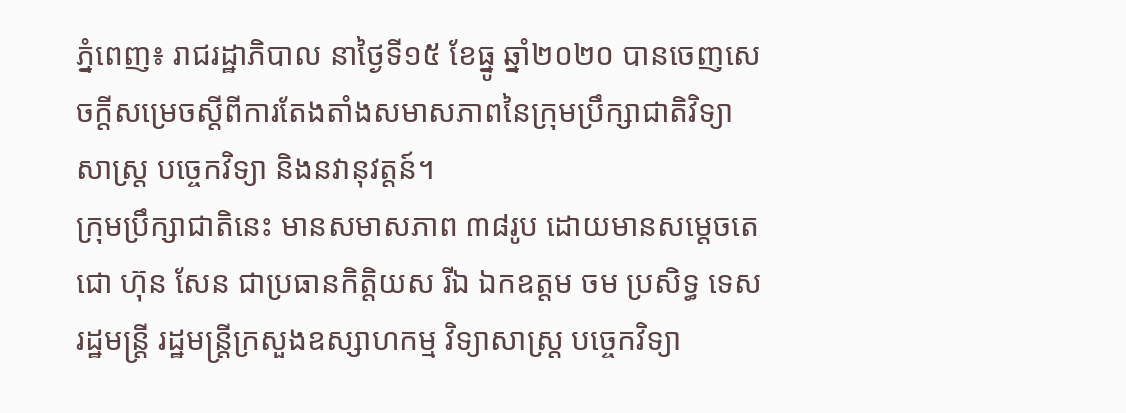ភ្នំពេញ៖ រាជរដ្ឋាភិបាល នាថ្ងៃទី១៥ ខែធ្នូ ឆ្នាំ២០២០ បានចេញសេចក្តីសម្រេចស្តីពីការតែងតាំងសមាសភាពនៃក្រុមប្រឹក្សាជាតិវិទ្យាសាស្ត្រ បច្ចេកវិទ្យា និងនវានុវត្តន៍។
ក្រុមប្រឹក្សាជាតិនេះ មានសមាសភាព ៣៨រូប ដោយមានសម្តេចតេជោ ហ៊ុន សែន ជាប្រធានកិត្តិយស រីឯ ឯកឧត្តម ចម ប្រសិទ្ធ ទេសរដ្ឋមន្ត្រី រដ្ឋមន្ត្រីក្រសួងឧស្សាហកម្ម វិទ្យាសាស្ត្រ បច្ចេកវិទ្យា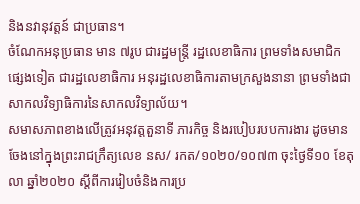និងនវានុវត្តន៍ ជាប្រធាន។
ចំណែកអនុប្រធាន មាន ៧រូប ជារដ្ឋមន្ត្រី រដ្ឋលេខាធិការ ព្រមទាំងសមាជិកផ្សេងទៀត ជារដ្ឋលេខាធិការ អនុរដ្ឋលេខាធិការតាមក្រសួងនានា ព្រមទាំងជាសាកលវិទ្យាធិការនៃសាកលវិទ្យាល័យ។
សមាសភាពខាងលើត្រូវអនុវត្តតួនាទី ភារកិច្ច និងរបៀបរបបការងារ ដូចមានចែងនៅក្នុងព្រះរាជក្រឹត្យលេខ នស/ រកត/១០២០/១០៧៣ ចុះថ្ងៃទី១០ ខែតុលា ឆ្នាំ២០២០ ស្តីពីការរៀបចំនិងការប្រ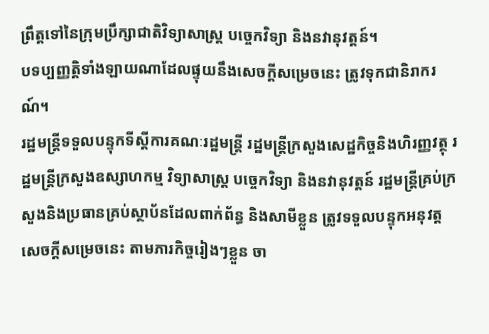ព្រឹត្តទៅនៃក្រុមប្រឹក្សាជាតិវិទ្យាសាស្ត្រ បច្ចេកវិទ្យា និងនវានុវត្តន៍។
បទប្បញ្ញត្តិទាំងឡាយណាដែលផ្ទុយនឹងសេចក្តីសម្រេចនេះ ត្រូវទុកជានិរាករណ៍។
រដ្ឋមន្ត្រីទទួលបន្ទុកទីស្ដីការគណៈរដ្ឋមន្ត្រី រដ្ឋមន្ត្រីក្រសួងសេដ្ឋកិច្ចនិងហិរញ្ញវត្ថុ រដ្ឋមន្ត្រីក្រសួងឧស្សាហកម្ម វិទ្យាសាស្ត្រ បច្ចេកវិទ្យា និងនវានុវត្តន៍ រដ្ឋមន្ត្រីគ្រប់ក្រសួងនិងប្រធានគ្រប់ស្ថាប័នដែលពាក់ព័ន្ធ និងសាមីខ្លួន ត្រូវទទួលបន្ទុកអនុវត្ត សេចក្តីសម្រេចនេះ តាមភារកិច្ចរៀងៗខ្លួន ចា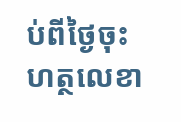ប់ពីថ្ងៃចុះហត្ថលេខា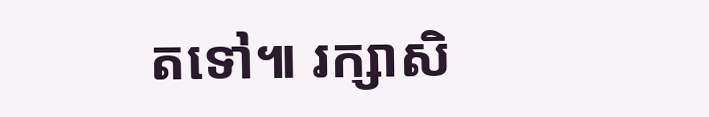តទៅ៕ រក្សាសិ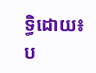ទ្ធិដោយ៖ប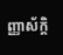ញ្ញាស័ក្តិ